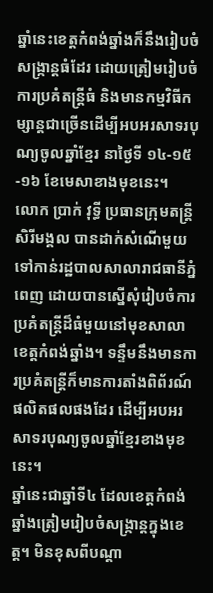ឆ្នាំនេះខេត្តកំពង់ឆ្នាំងក៏នឹងរៀបចំសង្ក្រាន្តធំដែរ ដោយត្រៀមរៀបចំការប្រគំតន្រ្តីធំ និងមានកម្មវិធីកម្សាន្តជាច្រើនដើម្បីអបអរសាទរបុណ្យចូលឆ្នាំខ្មែរ នាថ្ងៃទី ១៤-១៥-១៦ ខែមេសាខាងមុខនេះ។
លោក ប្រាក់ វុទ្ធី ប្រធានក្រុមតន្ត្រីសិរីមង្គល បានដាក់សំណើមួយទៅកាន់រដ្ឋបាលសាលារាជធានីភ្នំពេញ ដោយបានស្នើសុំរៀបចំការប្រគំតន្ត្រីដ៏ធំមួយនៅមុខសាលាខេត្តកំពង់ឆ្នាំង។ ទន្ទឹមនឹងមានការប្រគំតន្ត្រីក៏មានការតាំងពិព័រណ៍ផលិតផលផងដែរ ដើម្បីអបអរសាទរបុណ្យចូលឆ្នាំខ្មែរខាងមុខនេះ។
ឆ្នាំនេះជាឆ្នាំទី៤ ដែលខេត្តកំពង់ឆ្នាំងត្រៀមរៀបចំសង្ក្រាន្តក្នុងខេត្ត។ មិនខុសពីបណ្ដា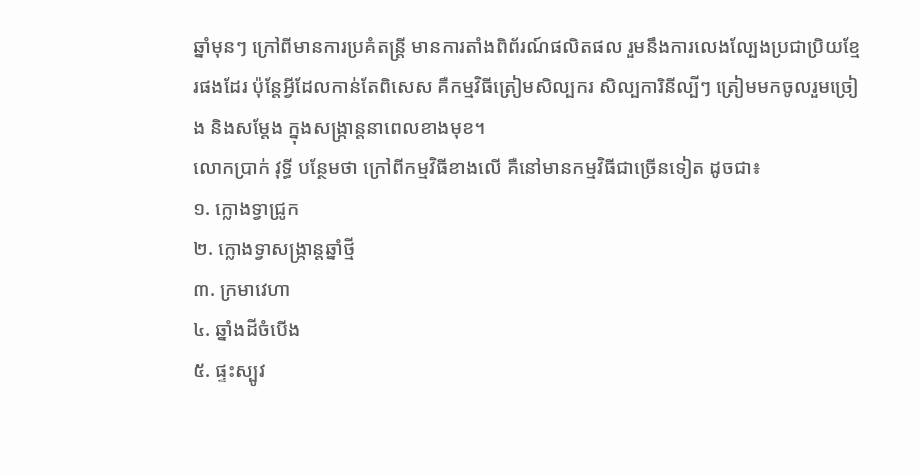ឆ្នាំមុនៗ ក្រៅពីមានការប្រគំតន្ត្រី មានការតាំងពិព័រណ៍ផលិតផល រួមនឹងការលេងល្បែងប្រជាប្រិយខ្មែរផងដែរ ប៉ុន្តែអ្វីដែលកាន់តែពិសេស គឺកម្មវិធីត្រៀមសិល្បករ សិល្បការិនីល្បីៗ ត្រៀមមកចូលរួមច្រៀង និងសម្ដែង ក្នុងសង្ក្រាន្តនាពេលខាងមុខ។
លោកប្រាក់ វុទ្ធី បន្ថែមថា ក្រៅពីកម្មវិធីខាងលើ គឺនៅមានកម្មវិធីជាច្រើនទៀត ដូចជា៖
១. ក្លោងទ្វាជ្រូក
២. ក្លោងទ្វាសង្រ្កាន្តឆ្នាំថ្មី
៣. ក្រមាវេហា
៤. ឆ្នាំងដីចំបើង
៥. ផ្ទះស្បូវ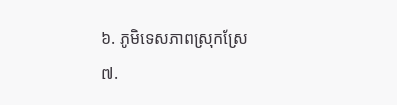៦. ភូមិទេសភាពស្រុកស្រែ
៧.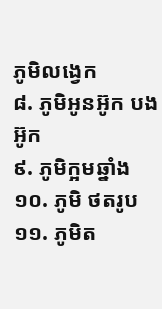ភូមិលង្វេក
៨. ភូមិអូនអ៊ូក បងអ៊ូក
៩. ភូមិក្អមឆ្នាំង
១០. ភូមិ ថតរូប
១១. ភូមិត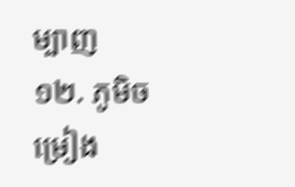ម្បាញ
១២. ភូមិចម្រៀង